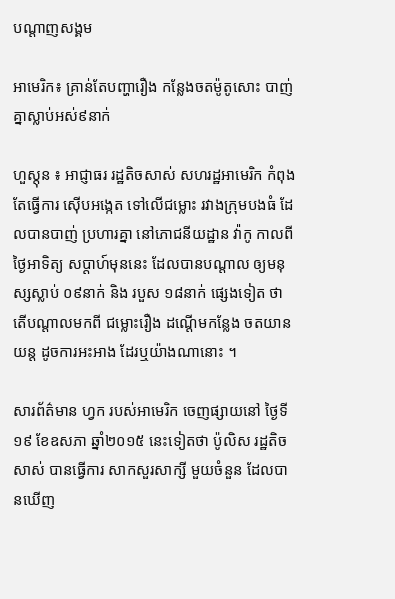បណ្តាញសង្គម

អាមេរិក៖ គ្រាន់តែបញ្ហារឿង កន្លែងចតម៉ូតូសោះ បាញ់គ្នាស្លាប់អស់៩នាក់

ហួស្តុន ៖ អាជ្ញាធរ រដ្ឋតិចសាស់ សហរដ្ឋអាមេរិក កំពុងតែធ្វើការ ស៊ើបអង្កេត ទៅលើជម្លោះ រវាងក្រុមបងធំ ដែលបានបាញ់ ប្រហារគ្នា នៅភោជនីយដ្ឋាន វ៉ាកូ កាលពីថ្ងៃអាទិត្យ សប្តាហ៍មុននេះ ដែលបានបណ្តាល ឲ្យមនុស្សស្លាប់ ០៩នាក់ និង របួស ១៨នាក់ ផ្សេងទៀត ថាតើបណ្តាលមកពី ជម្លោះរឿង ដណ្តើមកន្លែង ចតយានយន្ត ដូចការអះអាង ដែរឬយ៉ាងណានោះ ។

សារព័ត៌មាន ហ្វក របស់អាមេរិក ចេញផ្សាយនៅ ថ្ងៃទី១៩ ខែឧសភា ឆ្នាំ២០១៥ នេះទៀតថា ប៉ូលិស រដ្ឋតិចសាស់ បានធ្វើការ សាកសួរសាក្សី មួយចំនួន ដែលបានឃើញ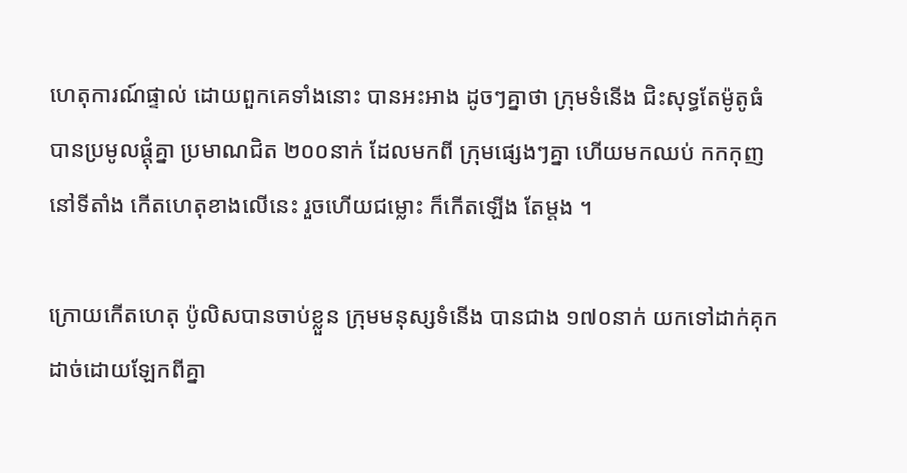ហេតុការណ៍ផ្ទាល់ ដោយពួកគេទាំងនោះ បានអះអាង ដូចៗគ្នាថា ក្រុមទំនើង ជិះសុទ្ធតែម៉ូតូធំ បានប្រមូលផ្តុំគ្នា ប្រមាណជិត ២០០នាក់ ដែលមកពី ក្រុមផ្សេងៗគ្នា ហើយមកឈប់ កកកុញនៅទីតាំង កើតហេតុខាងលើនេះ រួចហើយជម្លោះ ក៏កើតឡើង តែម្តង ។

ក្រោយកើតហេតុ ប៉ូលិសបានចាប់ខ្លួន ក្រុមមនុស្សទំនើង បានជាង ១៧០នាក់ យកទៅដាក់គុក ដាច់ដោយឡែកពីគ្នា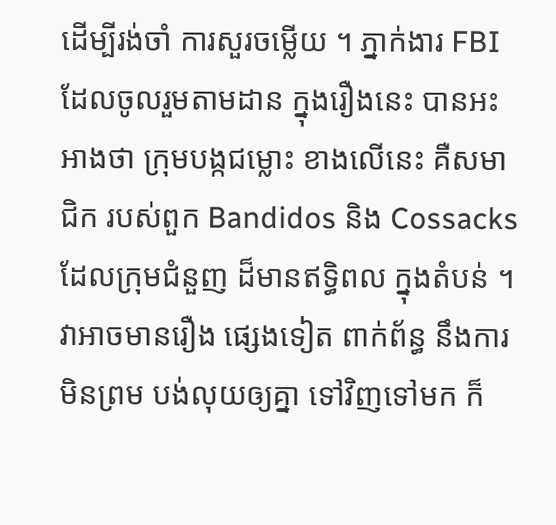ដើម្បីរង់ចាំ ការសួរចម្លើយ ។ ភ្នាក់ងារ FBI  ដែលចូលរួមតាមដាន ក្នុងរឿងនេះ បានអះអាងថា ក្រុមបង្កជម្លោះ ខាងលើនេះ គឺសមាជិក របស់ពួក Bandidos និង Cossacks ដែលក្រុមជំនួញ ដ៏មានឥទ្ធិពល ក្នុងតំបន់ ។ វាអាចមានរឿង ផ្សេងទៀត ពាក់ព័ន្ធ នឹងការមិនព្រម បង់លុយឲ្យគ្នា ទៅវិញទៅមក ក៏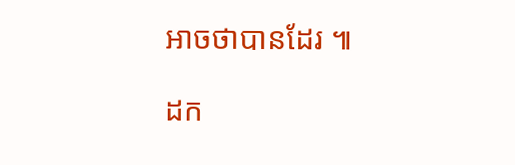អាចថាបានដែរ ៕

ដក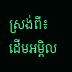ស្រង់ពី៖ ដើមអម្ពិល